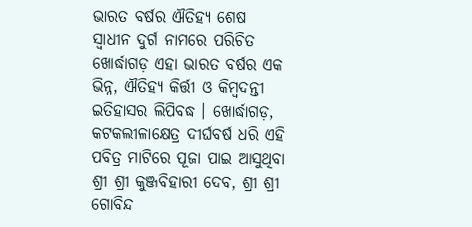ଭାରତ ବର୍ଷର ଐତିହ୍ୟ ଶେଷ ସ୍ୱାଧୀନ ଦୁର୍ଗ ନାମରେ ପରିଚିତ ଖୋର୍ଦ୍ଧାଗଡ଼ ଏହା ଭାରତ ବର୍ଷର ଏକ ଭିନ୍ନ, ଐତିହ୍ୟ କିର୍ତ୍ତୀ ଓ କିମ୍ବଦନ୍ତୀ ଇତିହାସର ଲିପିବଦ୍ଧ । ଖୋର୍ଦ୍ଧାଗଡ଼, କଟକଲୀଳାକ୍ଷେତ୍ର ଦୀର୍ଘବର୍ଷ ଧରି ଏହି ପବିତ୍ର ମାଟିରେ ପୂଜା ପାଇ ଆସୁଥିବା ଶ୍ରୀ ଶ୍ରୀ କୁଞ୍ଜବିହାରୀ ଦେବ, ଶ୍ରୀ ଶ୍ରୀ ଗୋବିନ୍ଦ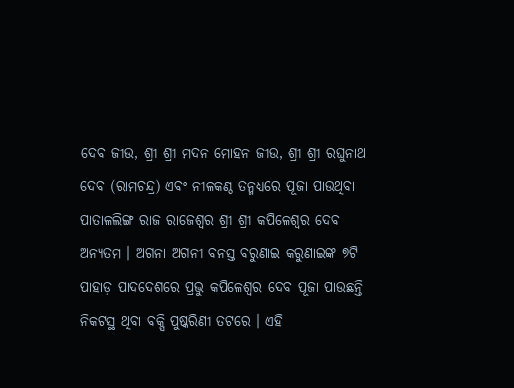ଦେବ ଜୀଉ, ଶ୍ରୀ ଶ୍ରୀ ମଦନ ମୋହନ ଜୀଉ, ଶ୍ରୀ ଶ୍ରୀ ରଘୁନାଥ ଦେବ (ରାମଚନ୍ଦ୍ର) ଏବଂ ନୀଳକଣ୍ଠ ତନ୍ମଧ୍ୟରେ ପୂଜା ପାଉଥିବା ପାତାଳଲିଙ୍ଗ ରାଜ ରାଜେଶ୍ୱର ଶ୍ରୀ ଶ୍ରୀ କପିଳେଶ୍ୱର ଦେବ ଅନ୍ୟତମ । ଅଗନା ଅଗନୀ ବନସ୍ତ ବରୁଣାଇ କରୁଣାଇଙ୍କ ୭ଟି ପାହାଡ଼ ପାଦଦେଶରେ ପ୍ରଭୁ କପିଳେଶ୍ୱର ଦେବ ପୂଜା ପାଉଛନ୍ତି ନିକଟସ୍ଥ ଥିବା ବକ୍ସି ପୁଷ୍କରିଣୀ ତଟରେ । ଏହି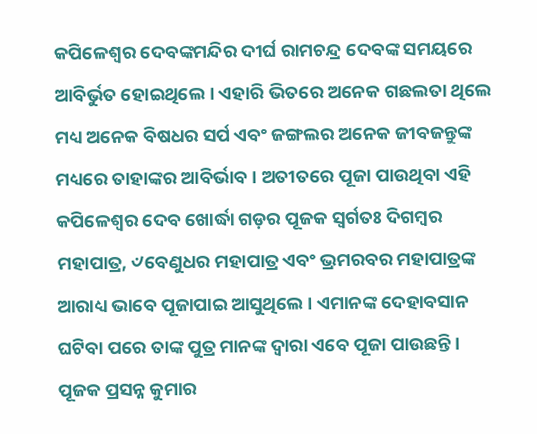କପିଳେଶ୍ୱର ଦେବଙ୍କମନ୍ଦିର ଦୀର୍ଘ ରାମଚନ୍ଦ୍ର ଦେବଙ୍କ ସମୟରେ ଆବିର୍ଭୁତ ହୋଇଥିଲେ । ଏହାରି ଭିତରେ ଅନେକ ଗଛଲତା ଥିଲେ ମଧ୍ୟ ଅନେକ ବିଷଧର ସର୍ପ ଏବଂ ଜଙ୍ଗଲର ଅନେକ ଜୀବଜନ୍ତୁଙ୍କ ମଧ୍ୟରେ ତାହାଙ୍କର ଆବିର୍ଭାବ । ଅତୀତରେ ପୂଜା ପାଉଥିବା ଏହି କପିଳେଶ୍ୱର ଦେବ ଖୋର୍ଦ୍ଧା ଗଡ଼ର ପୂଜକ ସ୍ୱର୍ଗତଃ ଦିଗମ୍ବର ମହାପାତ୍ର, ୰ବେଣୁଧର ମହାପାତ୍ର ଏବଂ ଭ୍ରମରବର ମହାପାତ୍ରଙ୍କ ଆରାଧ୍ୟ ଭାବେ ପୂଜାପାଇ ଆସୁଥିଲେ । ଏମାନଙ୍କ ଦେହାବସାନ ଘଟିବା ପରେ ତାଙ୍କ ପୁତ୍ର ମାନଙ୍କ ଦ୍ୱାରା ଏବେ ପୂଜା ପାଉଛନ୍ତି । ପୂଜକ ପ୍ରସନ୍ନ କୁମାର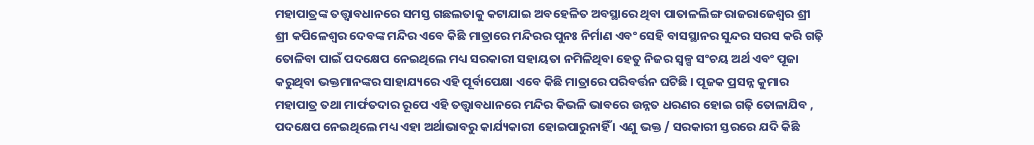ମହାପାତ୍ରଙ୍କ ତତ୍ତ୍ୱାବଧାନରେ ସମସ୍ତ ଗଛଲତାକୁ କଟାଯାଇ ଅବହେଳିତ ଅବସ୍ଥାରେ ଥିବା ପାତାଳଲିଙ୍ଗ ରାଜରାଜେଶ୍ୱର ଶ୍ରୀ ଶ୍ରୀ କପିଳେଶ୍ୱର ଦେବଙ୍କ ମନ୍ଦିର ଏବେ କିଛି ମାତ୍ରାରେ ମନ୍ଦିରର ପୁନଃ ନିର୍ମାଣ ଏବଂ ସେହି ବାସସ୍ଥାନର ସୁନ୍ଦର ସରସ କରି ଗଢ଼ି ତୋଳିବା ପାଇଁ ପଦକ୍ଷେପ ନେଇଥିଲେ ମଧ୍ୟ ସରକାରୀ ସହାୟତା ନମିଳିଥିବା ହେତୁ ନିଜର ସ୍ୱଳ୍ପ ସଂଚୟ ଅର୍ଥ ଏବଂ ପୂଜା କରୁଥିବା ଭକ୍ତମାନଙ୍କର ସାହାଯ୍ୟରେ ଏହି ପୂର୍ବାପେକ୍ଷା ଏବେ କିଛି ମାତ୍ରାରେ ପରିବର୍ତ୍ତନ ଘଟିଛି । ପୂଜକ ପ୍ରସନ୍ନ କୁମାର ମହାପାତ୍ର ତଥା ମାର୍ଫତଦାର ରୂପେ ଏହି ତତ୍ତ୍ୱାବଧାନରେ ମନ୍ଦିର କିଭଳି ଭାବରେ ଉନ୍ନତ ଧରଣର ହୋଇ ଗଢ଼ି ତୋଳାଯିବ , ପଦକ୍ଷେପ ନେଇଥିଲେ ମଧ୍ୟ ଏହା ଅର୍ଥାଭାବରୁ କାର୍ଯ୍ୟକାରୀ ହୋଇପାରୁନାହିଁ । ଏଣୁ ଭକ୍ତ / ସରକାରୀ ସ୍ତରରେ ଯଦି କିଛି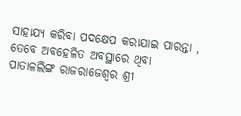ସାହାଯ୍ୟ କରିବା ପଦକ୍ଷେପ କରାଯାଇ ପାରନ୍ତା , ତେବେ ଅବହେଳିତ ଅବସ୍ଥାରେ ଥିବା ପାତାଳଲିଙ୍ଗ ରାଜରାଜେଶ୍ୱର ଶ୍ରୀ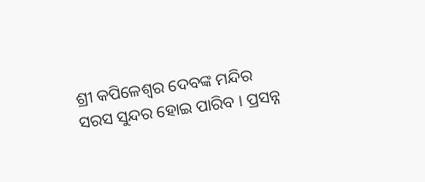ଶ୍ରୀ କପିଳେଶ୍ୱର ଦେବଙ୍କ ମନ୍ଦିର ସରସ ସୁନ୍ଦର ହୋଇ ପାରିବ । ପ୍ରସନ୍ନ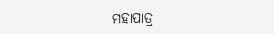ମହାପାତ୍ର